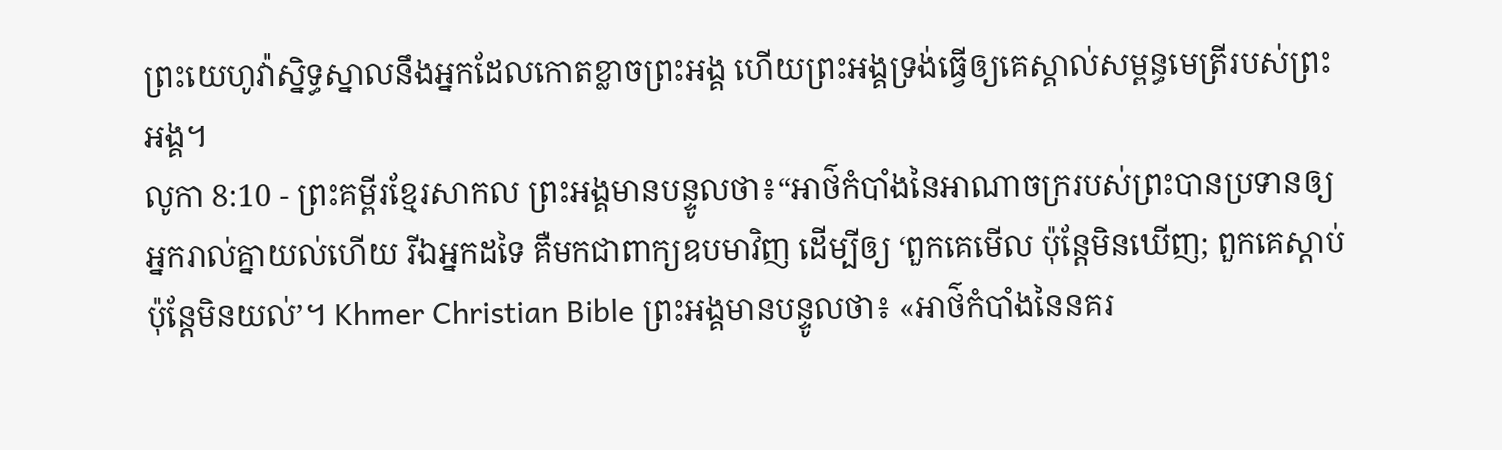ព្រះយេហូវ៉ាស្និទ្ធស្នាលនឹងអ្នកដែលកោតខ្លាចព្រះអង្គ ហើយព្រះអង្គទ្រង់ធ្វើឲ្យគេស្គាល់សម្ពន្ធមេត្រីរបស់ព្រះអង្គ។
លូកា 8:10 - ព្រះគម្ពីរខ្មែរសាកល ព្រះអង្គមានបន្ទូលថា៖“អាថ៌កំបាំងនៃអាណាចក្ររបស់ព្រះបានប្រទានឲ្យអ្នករាល់គ្នាយល់ហើយ រីឯអ្នកដទៃ គឺមកជាពាក្យឧបមាវិញ ដើម្បីឲ្យ ‘ពួកគេមើល ប៉ុន្តែមិនឃើញ; ពួកគេស្ដាប់ ប៉ុន្តែមិនយល់’។ Khmer Christian Bible ព្រះអង្គមានបន្ទូលថា៖ «អាថ៌កំបាំងនៃនគរ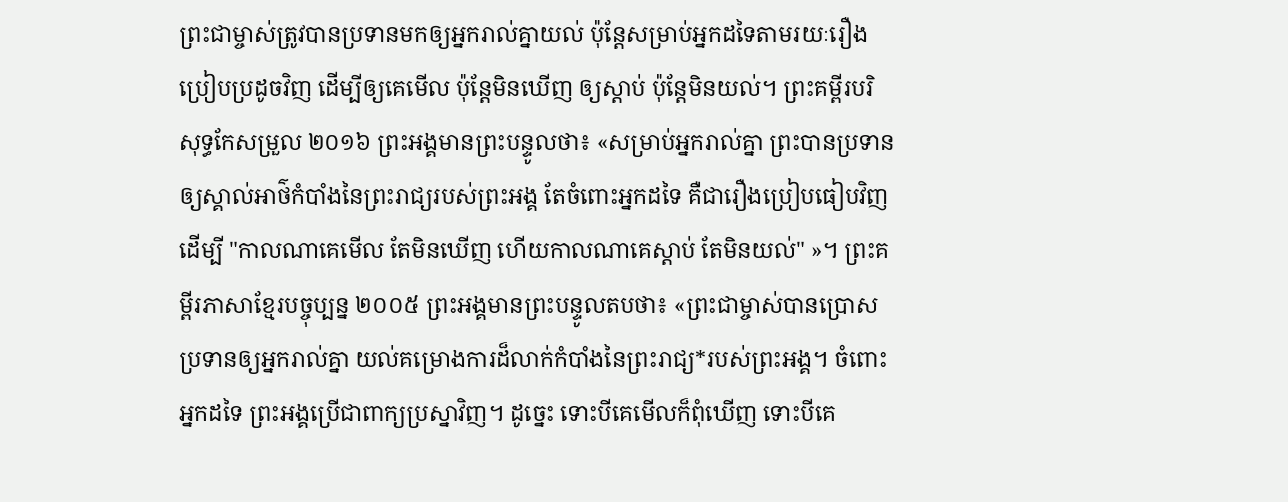ព្រះជាម្ចាស់ត្រូវបានប្រទានមកឲ្យអ្នករាល់គ្នាយល់ ប៉ុន្ដែសម្រាប់អ្នកដទៃតាមរយៈរឿងប្រៀបប្រដូចវិញ ដើម្បីឲ្យគេមើល ប៉ុន្ដែមិនឃើញ ឲ្យស្ដាប់ ប៉ុន្ដែមិនយល់។ ព្រះគម្ពីរបរិសុទ្ធកែសម្រួល ២០១៦ ព្រះអង្គមានព្រះបន្ទូលថា៖ «សម្រាប់អ្នករាល់គ្នា ព្រះបានប្រទានឲ្យស្គាល់អាថ៌កំបាំងនៃព្រះរាជ្យរបស់ព្រះអង្គ តែចំពោះអ្នកដទៃ គឺជារឿងប្រៀបធៀបវិញ ដើម្បី "កាលណាគេមើល តែមិនឃើញ ហើយកាលណាគេស្ដាប់ តែមិនយល់" »។ ព្រះគម្ពីរភាសាខ្មែរបច្ចុប្បន្ន ២០០៥ ព្រះអង្គមានព្រះបន្ទូលតបថា៖ «ព្រះជាម្ចាស់បានប្រោសប្រទានឲ្យអ្នករាល់គ្នា យល់គម្រោងការដ៏លាក់កំបាំងនៃព្រះរាជ្យ*របស់ព្រះអង្គ។ ចំពោះអ្នកដទៃ ព្រះអង្គប្រើជាពាក្យប្រស្នាវិញ។ ដូច្នេះ ទោះបីគេមើលក៏ពុំឃើញ ទោះបីគេ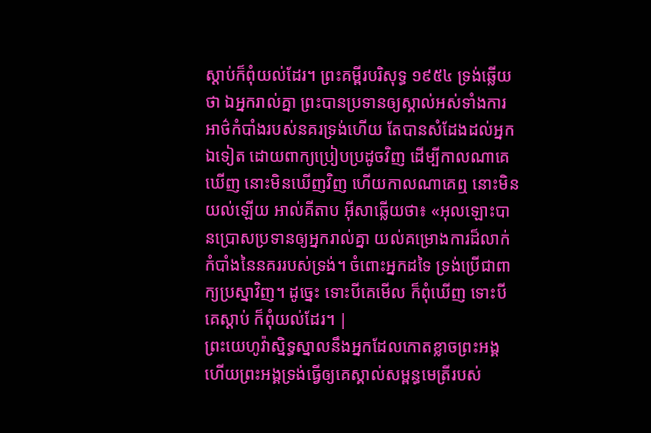ស្ដាប់ក៏ពុំយល់ដែរ។ ព្រះគម្ពីរបរិសុទ្ធ ១៩៥៤ ទ្រង់ឆ្លើយថា ឯអ្នករាល់គ្នា ព្រះបានប្រទានឲ្យស្គាល់អស់ទាំងការអាថ៌កំបាំងរបស់នគរទ្រង់ហើយ តែបានសំដែងដល់អ្នកឯទៀត ដោយពាក្យប្រៀបប្រដូចវិញ ដើម្បីកាលណាគេឃើញ នោះមិនឃើញវិញ ហើយកាលណាគេឮ នោះមិនយល់ឡើយ អាល់គីតាប អ៊ីសាឆ្លើយថា៖ «អុលឡោះបានប្រោសប្រទានឲ្យអ្នករាល់គ្នា យល់គម្រោងការដ៏លាក់កំបាំងនៃនគររបស់ទ្រង់។ ចំពោះអ្នកដទៃ ទ្រង់ប្រើជាពាក្យប្រស្នាវិញ។ ដូច្នេះ ទោះបីគេមើល ក៏ពុំឃើញ ទោះបីគេស្ដាប់ ក៏ពុំយល់ដែរ។ |
ព្រះយេហូវ៉ាស្និទ្ធស្នាលនឹងអ្នកដែលកោតខ្លាចព្រះអង្គ ហើយព្រះអង្គទ្រង់ធ្វើឲ្យគេស្គាល់សម្ពន្ធមេត្រីរបស់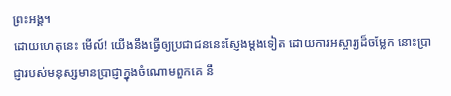ព្រះអង្គ។
ដោយហេតុនេះ មើល៍! យើងនឹងធ្វើឲ្យប្រជាជននេះស្ញែងម្ដងទៀត ដោយការអស្ចារ្យដ៏ចម្លែក នោះប្រាជ្ញារបស់មនុស្សមានប្រាជ្ញាក្នុងចំណោមពួកគេ នឹ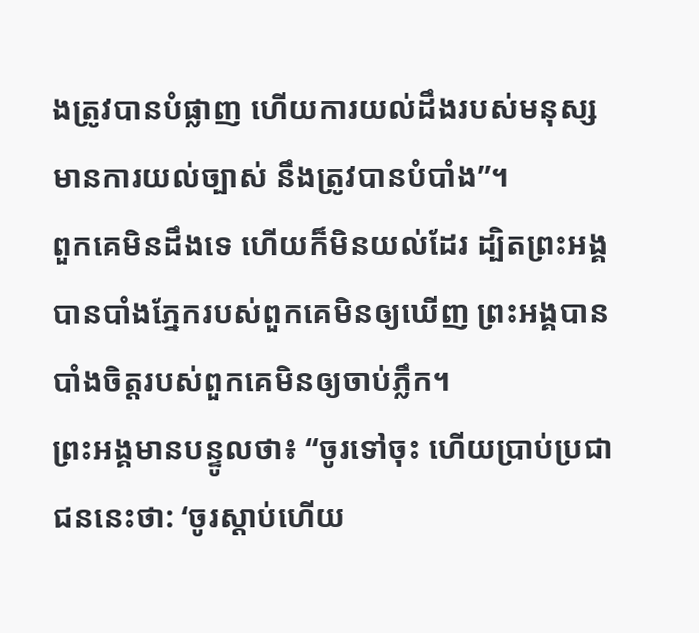ងត្រូវបានបំផ្លាញ ហើយការយល់ដឹងរបស់មនុស្សមានការយល់ច្បាស់ នឹងត្រូវបានបំបាំង”។
ពួកគេមិនដឹងទេ ហើយក៏មិនយល់ដែរ ដ្បិតព្រះអង្គបានបាំងភ្នែករបស់ពួកគេមិនឲ្យឃើញ ព្រះអង្គបានបាំងចិត្តរបស់ពួកគេមិនឲ្យចាប់ភ្លឹក។
ព្រះអង្គមានបន្ទូលថា៖ “ចូរទៅចុះ ហើយប្រាប់ប្រជាជននេះថា: ‘ចូរស្ដាប់ហើយ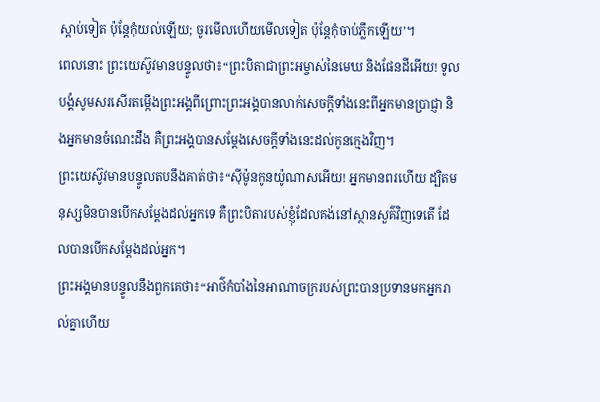ស្ដាប់ទៀត ប៉ុន្តែកុំយល់ឡើយ; ចូរមើលហើយមើលទៀត ប៉ុន្តែកុំចាប់ភ្លឹកឡើយ’។
ពេលនោះ ព្រះយេស៊ូវមានបន្ទូលថា៖“ព្រះបិតាជាព្រះអម្ចាស់នៃមេឃ និងផែនដីអើយ! ទូលបង្គំសូមសរសើរតម្កើងព្រះអង្គពីព្រោះព្រះអង្គបានលាក់សេចក្ដីទាំងនេះពីអ្នកមានប្រាជ្ញា និងអ្នកមានចំណេះដឹង គឺព្រះអង្គបានសម្ដែងសេចក្ដីទាំងនេះដល់កូនក្មេងវិញ។
ព្រះយេស៊ូវមានបន្ទូលតបនឹងគាត់ថា៖“ស៊ីម៉ូនកូនយ៉ូណាសអើយ! អ្នកមានពរហើយ ដ្បិតមនុស្សមិនបានបើកសម្ដែងដល់អ្នកទេ គឺព្រះបិតារបស់ខ្ញុំដែលគង់នៅស្ថានសួគ៌វិញទេតើ ដែលបានបើកសម្ដែងដល់អ្នក។
ព្រះអង្គមានបន្ទូលនឹងពួកគេថា៖“អាថ៌កំបាំងនៃអាណាចក្ររបស់ព្រះបានប្រទានមកអ្នករាល់គ្នាហើយ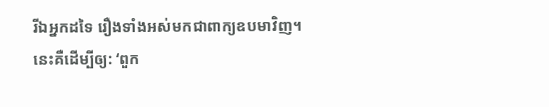រីឯអ្នកដទៃ រឿងទាំងអស់មកជាពាក្យឧបមាវិញ។
នេះគឺដើម្បីឲ្យ: ‘ពួក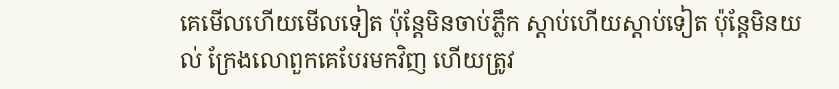គេមើលហើយមើលទៀត ប៉ុន្តែមិនចាប់ភ្លឹក ស្ដាប់ហើយស្ដាប់ទៀត ប៉ុន្តែមិនយល់ ក្រែងលោពួកគេបែរមកវិញ ហើយត្រូវ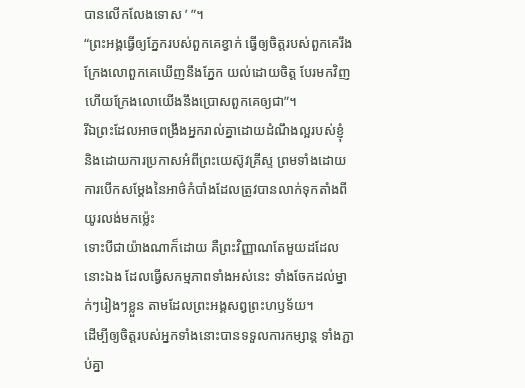បានលើកលែងទោស ’ ”។
“ព្រះអង្គធ្វើឲ្យភ្នែករបស់ពួកគេខ្វាក់ ធ្វើឲ្យចិត្តរបស់ពួកគេរឹង ក្រែងលោពួកគេឃើញនឹងភ្នែក យល់ដោយចិត្ត បែរមកវិញ ហើយក្រែងលោយើងនឹងប្រោសពួកគេឲ្យជា”។
រីឯព្រះដែលអាចពង្រឹងអ្នករាល់គ្នាដោយដំណឹងល្អរបស់ខ្ញុំ និងដោយការប្រកាសអំពីព្រះយេស៊ូវគ្រីស្ទ ព្រមទាំងដោយការបើកសម្ដែងនៃអាថ៌កំបាំងដែលត្រូវបានលាក់ទុកតាំងពីយូរលង់មកម្ល៉េះ
ទោះបីជាយ៉ាងណាក៏ដោយ គឺព្រះវិញ្ញាណតែមួយដដែលនោះឯង ដែលធ្វើសកម្មភាពទាំងអស់នេះ ទាំងចែកដល់ម្នាក់ៗរៀងៗខ្លួន តាមដែលព្រះអង្គសព្វព្រះហឫទ័យ។
ដើម្បីឲ្យចិត្តរបស់អ្នកទាំងនោះបានទទួលការកម្សាន្ត ទាំងភ្ជាប់គ្នា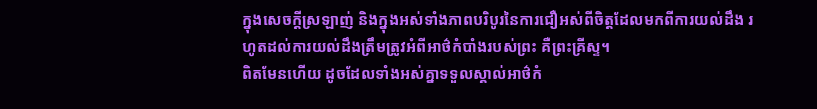ក្នុងសេចក្ដីស្រឡាញ់ និងក្នុងអស់ទាំងភាពបរិបូរនៃការជឿអស់ពីចិត្តដែលមកពីការយល់ដឹង រហូតដល់ការយល់ដឹងត្រឹមត្រូវអំពីអាថ៌កំបាំងរបស់ព្រះ គឺព្រះគ្រីស្ទ។
ពិតមែនហើយ ដូចដែលទាំងអស់គ្នាទទួលស្គាល់អាថ៌កំ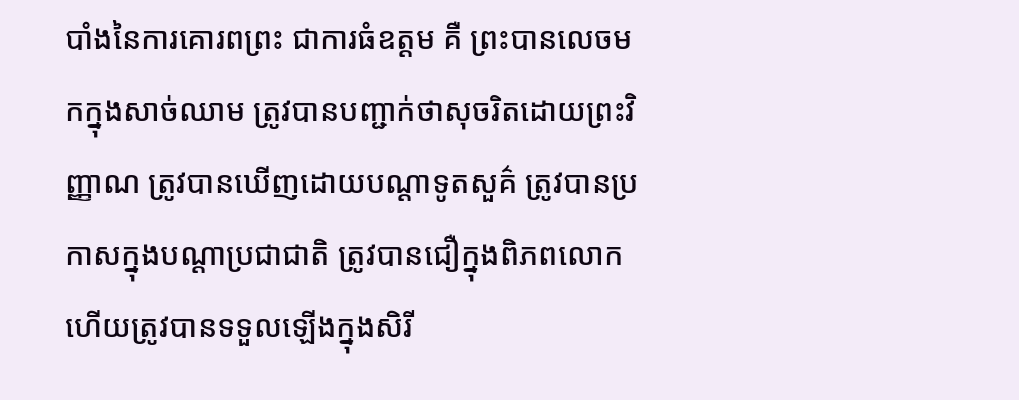បាំងនៃការគោរពព្រះ ជាការធំឧត្ដម គឺ ព្រះបានលេចមកក្នុងសាច់ឈាម ត្រូវបានបញ្ជាក់ថាសុចរិតដោយព្រះវិញ្ញាណ ត្រូវបានឃើញដោយបណ្ដាទូតសួគ៌ ត្រូវបានប្រកាសក្នុងបណ្ដាប្រជាជាតិ ត្រូវបានជឿក្នុងពិភពលោក ហើយត្រូវបានទទួលឡើងក្នុងសិរី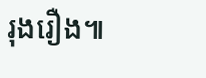រុងរឿង៕